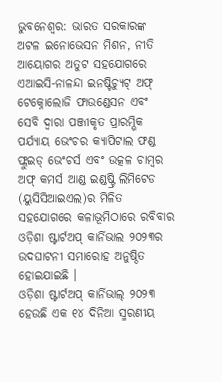ଭୁବନେଶ୍ୱର: ଭାରତ ସରକାରଙ୍କ ଅଟଳ ଇନୋଭେସନ ମିଶନ, ନୀତି ଆୟୋଗର ଅତୁଟ ସହଯୋଗରେ ଏଆଇସି-ନାଳନ୍ଦା ଇନଷ୍ଟିଚ୍ୟୁଟ୍ ଅଫ୍ ଟେକ୍ନୋଲୋଜି ଫାଉଣ୍ଡେସନ ଏବଂ ସେବି ଦ୍ୱାରା ପଞ୍ଜୀକୃତ ପ୍ରାରମ୍ଭିକ ପର୍ଯ୍ୟାୟ ଭେଂଚର କ୍ୟାପିଟାଲ ଫଣ୍ଡ ଫ୍ଲୁଇଡ୍ ଭେଂଚର୍ସ ଏବଂ ଉତ୍କଳ ଚାମ୍ବର ଅଫ୍ କମର୍ସ ଆଣ୍ଡ ଇଣ୍ଡଷ୍ଟ୍ରି ଲିମିଟେଡ (ୟୁସିସିଆଇଏଲ)ର ମିଳିତ ସହଯୋଗରେ କଳାଭୂମିଠାରେ ରବିବାର ଓଡ଼ିଶା ଷ୍ଟାର୍ଟଅପ୍ କାର୍ନିଭାଲ ୨୦୨୩ର ଉଦଘାଟନୀ ସମାରୋହ ଅନୁଷ୍ଠିତ ହୋଇଯାଇଛି ।
ଓଡ଼ିଶା ଷ୍ଟାର୍ଟଅପ୍ କାର୍ନିଭାଲ୍ ୨୦୨୩ ହେଉଛି ଏକ ୧୪ ଦିନିଆ ସ୍ମରଣୀୟ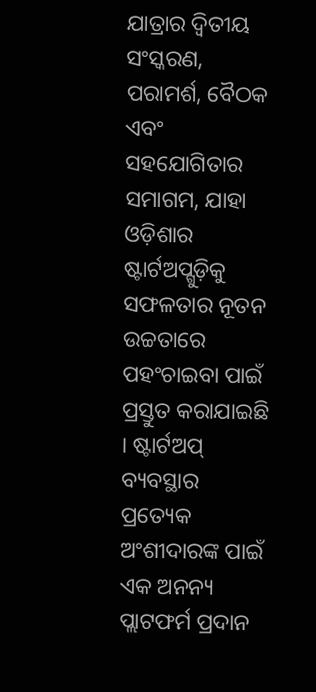ଯାତ୍ରାର ଦ୍ୱିତୀୟ ସଂସ୍କରଣ, ପରାମର୍ଶ, ବୈଠକ ଏବଂ ସହଯୋଗିତାର ସମାଗମ, ଯାହା ଓଡ଼ିଶାର ଷ୍ଟାର୍ଟଅପ୍ଗୁଡ଼ିକୁ ସଫଳତାର ନୂତନ ଉଚ୍ଚତାରେ ପହଂଚାଇବା ପାଇଁ ପ୍ରସ୍ତୁତ କରାଯାଇଛି । ଷ୍ଟାର୍ଟଅପ୍ ବ୍ୟବସ୍ଥାର ପ୍ରତ୍ୟେକ ଅଂଶୀଦାରଙ୍କ ପାଇଁ ଏକ ଅନନ୍ୟ ପ୍ଲାଟଫର୍ମ ପ୍ରଦାନ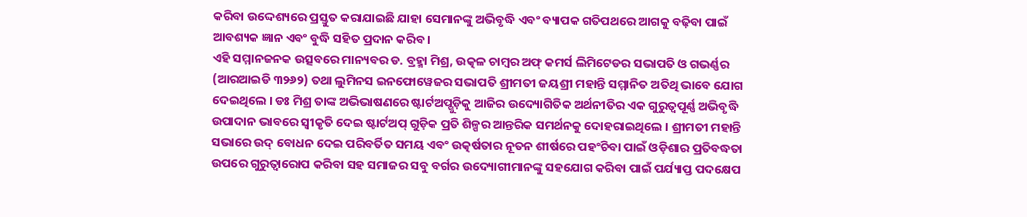କରିବା ଉଦ୍ଦେଶ୍ୟରେ ପ୍ରସ୍ତୁତ କରାଯାଇଛି ଯାହା ସେମାନଙ୍କୁ ଅଭିବୃଦ୍ଧି ଏବଂ ବ୍ୟାପକ ଗତିପଥରେ ଆଗକୁ ବଢ଼ିବା ପାଇଁ ଆବଶ୍ୟକ ଜ୍ଞାନ ଏବଂ ବୁଦ୍ଧି ସହିତ ପ୍ରଦାନ କରିବ ।
ଏହି ସମ୍ମାନଜନକ ଉତ୍ସବରେ ମାନ୍ୟବର ଡ. ବ୍ରହ୍ମା ମିଶ୍ର, ଉତ୍କଳ ଚାମ୍ବର ଅଫ୍ କମର୍ସ ଲିମିଟେଡର ସଭାପତି ଓ ଗଭର୍ଣ୍ଣର (ଆରଆଇଡି ୩୨୬୨) ତଥା ଲୁମିନସ ଇନଫୋୱେଜର ସଭାପତି ଶ୍ରୀମତୀ ଜୟଶ୍ରୀ ମହାନ୍ତି ସମ୍ମାନିତ ଅତିଥି ଭାବେ ଯୋଗ ଦେଇଥିଲେ । ଡଃ ମିଶ୍ର ତାଙ୍କ ଅଭିଭାଷଣରେ ଷ୍ଟାର୍ଟଅପ୍ଗୁଡ଼ିକୁ ଆଜିର ଉଦ୍ୟୋଗିତିକ ଅର୍ଥନୀତିର ଏକ ଗୁରୁତ୍ୱପୂର୍ଣ୍ଣ ଅଭିବୃଦ୍ଧି ଉପାଦାନ ଭାବରେ ସ୍ୱୀକୃତି ଦେଇ ଷ୍ଟାର୍ଟଅପ୍ ଗୁଡ଼ିକ ପ୍ରତି ଶିଳ୍ପର ଆନ୍ତରିକ ସମର୍ଥନକୁ ଦୋହରାଇଥିଲେ । ଶ୍ରୀମତୀ ମହାନ୍ତି ସଭାରେ ଉଦ୍ ବୋଧନ ଦେଇ ପରିବର୍ତିତ ସମୟ ଏବଂ ଉତ୍କର୍ଷତାର ନୂତନ ଶୀର୍ଷରେ ପହଂଚିବା ପାଇଁ ଓଡ଼ିଶାର ପ୍ରତିବଦ୍ଧତା ଉପରେ ଗୁରୁତ୍ୱାରୋପ କରିବା ସହ ସମାଜର ସବୁ ବର୍ଗର ଉଦ୍ୟୋଗୀମାନଙ୍କୁ ସହଯୋଗ କରିବା ପାଇଁ ପର୍ଯ୍ୟାପ୍ତ ପଦକ୍ଷେପ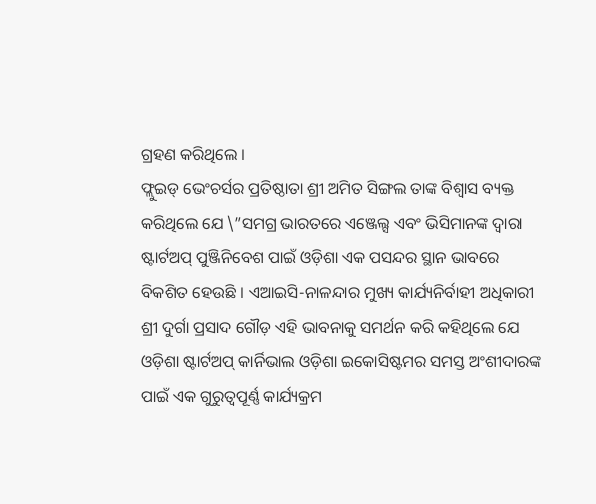ଗ୍ରହଣ କରିଥିଲେ ।
ଫ୍ଲୁଇଡ୍ ଭେଂଚର୍ସର ପ୍ରତିଷ୍ଠାତା ଶ୍ରୀ ଅମିତ ସିଙ୍ଗଲ ତାଙ୍କ ବିଶ୍ୱାସ ବ୍ୟକ୍ତ କରିଥିଲେ ଯେ \”ସମଗ୍ର ଭାରତରେ ଏଞ୍ଜେଲ୍ସ ଏବଂ ଭିସିମାନଙ୍କ ଦ୍ୱାରା ଷ୍ଟାର୍ଟଅପ୍ ପୁଞ୍ଜିନିବେଶ ପାଇଁ ଓଡ଼ିଶା ଏକ ପସନ୍ଦର ସ୍ଥାନ ଭାବରେ ବିକଶିତ ହେଉଛି । ଏଆଇସି-ନାଳନ୍ଦାର ମୁଖ୍ୟ କାର୍ଯ୍ୟନିର୍ବାହୀ ଅଧିକାରୀ ଶ୍ରୀ ଦୁର୍ଗା ପ୍ରସାଦ ଗୌଡ଼ ଏହି ଭାବନାକୁ ସମର୍ଥନ କରି କହିଥିଲେ ଯେ ଓଡ଼ିଶା ଷ୍ଟାର୍ଟଅପ୍ କାର୍ନିଭାଲ ଓଡ଼ିଶା ଇକୋସିଷ୍ଟମର ସମସ୍ତ ଅଂଶୀଦାରଙ୍କ ପାଇଁ ଏକ ଗୁରୁତ୍ୱପୂର୍ଣ୍ଣ କାର୍ଯ୍ୟକ୍ରମ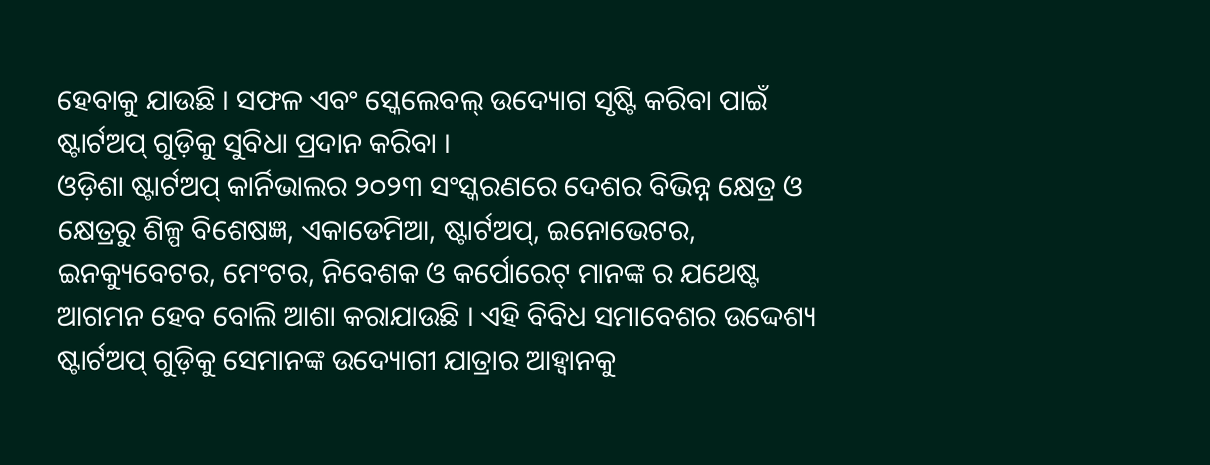ହେବାକୁ ଯାଉଛି । ସଫଳ ଏବଂ ସ୍କେଲେବଲ୍ ଉଦ୍ୟୋଗ ସୃଷ୍ଟି କରିବା ପାଇଁ ଷ୍ଟାର୍ଟଅପ୍ ଗୁଡ଼ିକୁ ସୁବିଧା ପ୍ରଦାନ କରିବା ।
ଓଡ଼ିଶା ଷ୍ଟାର୍ଟଅପ୍ କାର୍ନିଭାଲର ୨୦୨୩ ସଂସ୍କରଣରେ ଦେଶର ବିଭିନ୍ନ କ୍ଷେତ୍ର ଓ କ୍ଷେତ୍ରରୁ ଶିଳ୍ପ ବିଶେଷଜ୍ଞ, ଏକାଡେମିଆ, ଷ୍ଟାର୍ଟଅପ୍, ଇନୋଭେଟର, ଇନକ୍ୟୁବେଟର, ମେଂଟର, ନିବେଶକ ଓ କର୍ପୋରେଟ୍ ମାନଙ୍କ ର ଯଥେଷ୍ଟ ଆଗମନ ହେବ ବୋଲି ଆଶା କରାଯାଉଛି । ଏହି ବିବିଧ ସମାବେଶର ଉଦ୍ଦେଶ୍ୟ ଷ୍ଟାର୍ଟଅପ୍ ଗୁଡ଼ିକୁ ସେମାନଙ୍କ ଉଦ୍ୟୋଗୀ ଯାତ୍ରାର ଆହ୍ୱାନକୁ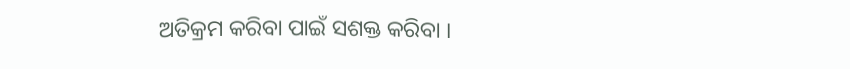ଅତିକ୍ରମ କରିବା ପାଇଁ ସଶକ୍ତ କରିବା ।